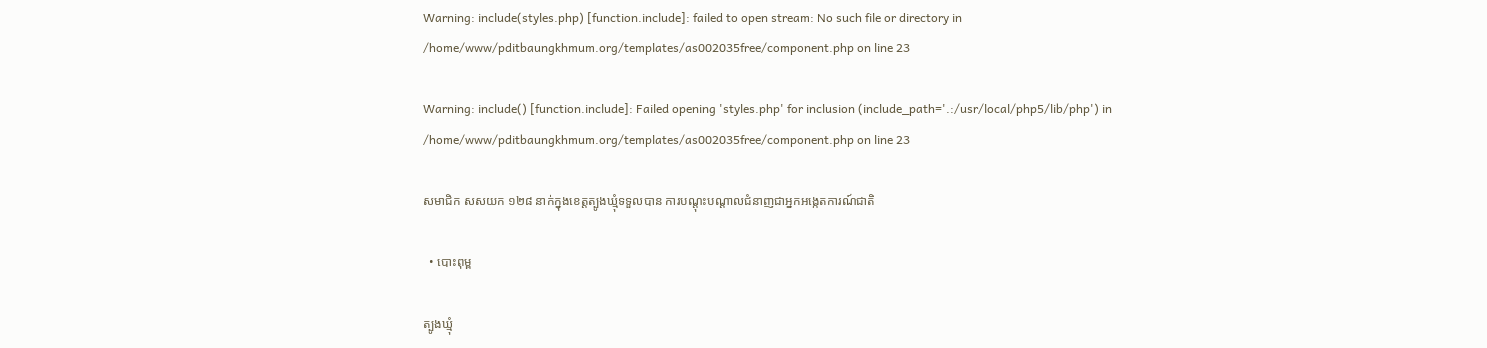Warning: include(styles.php) [function.include]: failed to open stream: No such file or directory in /home/www/pditbaungkhmum.org/templates/as002035free/component.php on line 23

Warning: include() [function.include]: Failed opening 'styles.php' for inclusion (include_path='.:/usr/local/php5/lib/php') in /home/www/pditbaungkhmum.org/templates/as002035free/component.php on line 23

សមាជិក សសយក ១២៨ នាក់ក្នុងខេត្តត្បូងឃ្មុំទទួលបាន ការបណ្តុះបណ្តាលជំនាញជាអ្នកអង្កេតការណ៍ជាតិ

  • បោះពុម្ព

ត្បូងឃ្មុំ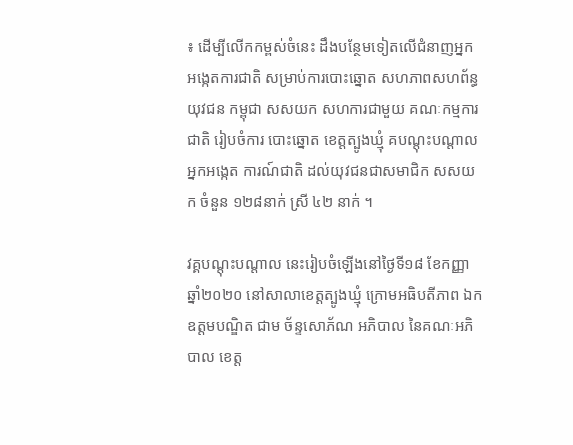៖ ដើម្បីលើកកម្ពស់ចំនេះ ដឹងបន្ថែមទៀតលើជំនាញអ្នក អង្កេតការជាតិ សម្រាប់ការបោះឆ្នោត សហភាពសហព័ន្ធយុវជន កម្ពុជា សសយក សហការជាមួយ គណៈកម្មការជាតិ រៀបចំការ បោះឆ្នោត ខេត្តត្បូងឃ្មុំ គបណ្តុះបណ្តាលអ្នកអង្កេត ការណ៍ជាតិ ដល់យុវជនជាសមាជិក សសយក ចំនួន ១២៨នាក់ ស្រី ៤២ នាក់ ។

វគ្គបណ្តុះបណ្តាល នេះរៀបចំឡើងនៅថ្ងៃទី១៨ ខែកញ្ញា ឆ្នាំ២០២០ នៅសាលាខេត្តត្បូងឃ្មុំ ក្រោមអធិបតីភាព ឯកឧត្តមបណ្ឌិត ជាម ច័ន្ទសោភ័ណ អភិបាល នៃគណៈអភិបាល ខេត្ត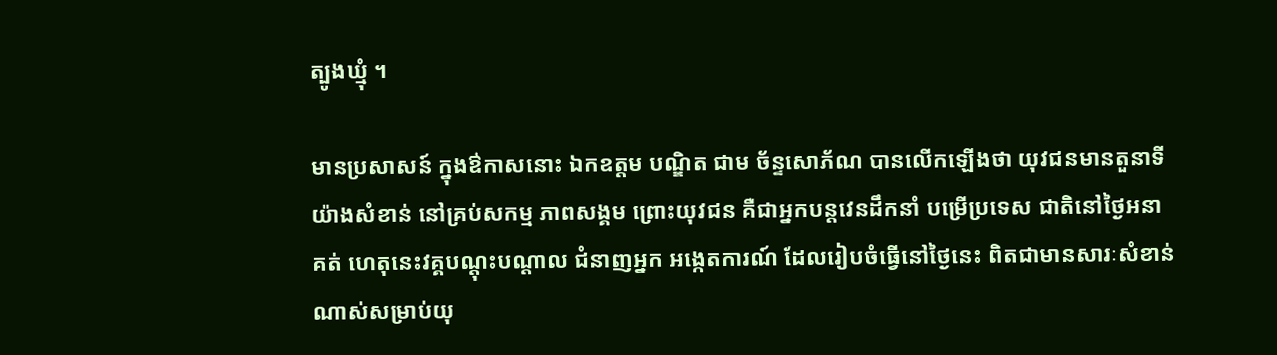ត្បូងឃ្មុំ ។

មានប្រសាសន៍ ក្នុងឳកាសនោះ ឯកឧត្តម បណ្ឌិត ជាម ច័ន្ទសោភ័ណ បានលើកឡើងថា យុវជនមានតួនាទី យ៉ាងសំខាន់ នៅគ្រប់សកម្ម ភាពសង្គម ព្រោះយុវជន គឺជាអ្នកបន្តវេនដឹកនាំ បម្រើប្រទេស ជាតិនៅថ្ងៃអនាគត់ ហេតុនេះវគ្គបណ្តុះបណ្តាល ជំនាញអ្នក អង្កេតការណ៍ ដែលរៀបចំធ្វើនៅថ្ងៃនេះ ពិតជាមានសារៈសំខាន់ ណាស់សម្រាប់យុ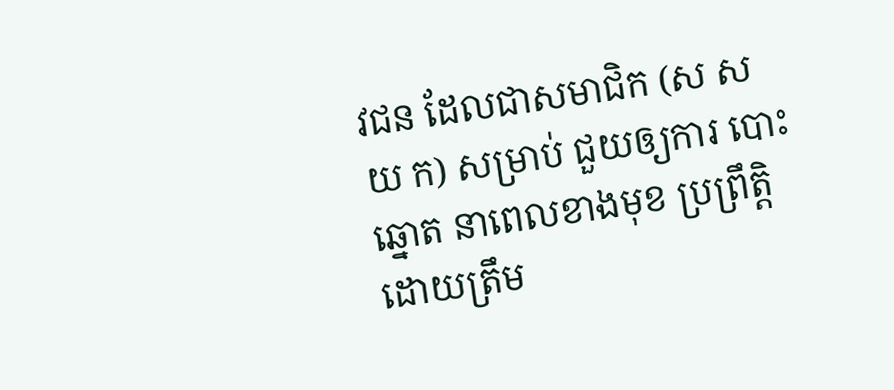វជន ដែលជាសមាជិក (ស ស យ ក) សម្រាប់ ជួយឲ្យការ បោះឆ្នោត នាពេលខាងមុខ ប្រព្រឹត្តិដោយត្រឹម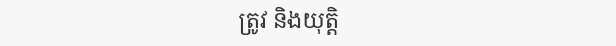ត្រូវ និងយុត្តិ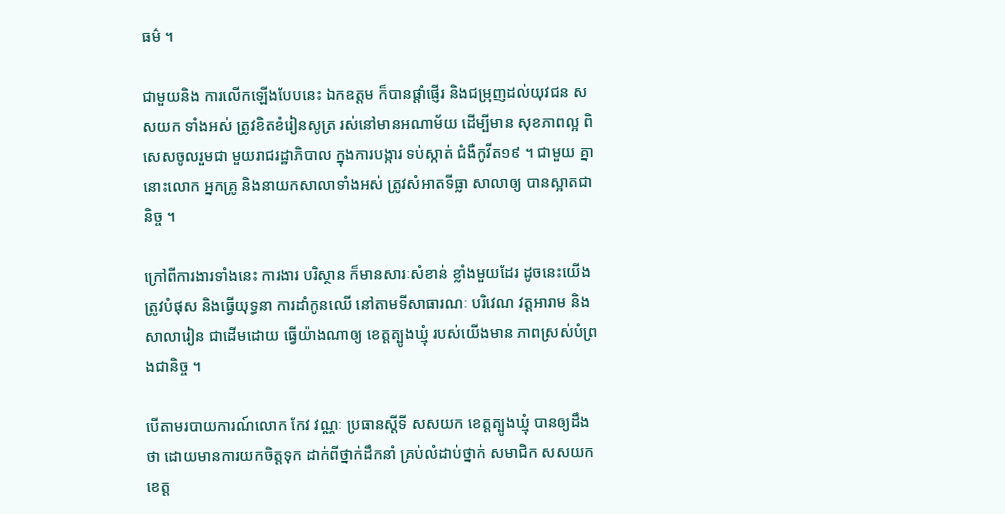ធម៌ ។

ជាមួយនិង ការលើកឡើងបែបនេះ ឯកឧត្តម ក៏បានផ្តាំផ្ញើរ និងជម្រុញដល់យុវជន សសយក ទាំងអស់ ត្រូវខិតខំរៀនសូត្រ រស់នៅមានអណាម័យ ដើម្បីមាន សុខភាពល្អ ពិសេសចូលរួមជា មួយរាជរដ្ឋាភិបាល ក្នុងការបង្ការ ទប់ស្កាត់ ជំងឺកូវីត១៩ ។ ជាមួយ គ្នានោះលោក អ្នកគ្រូ និងនាយកសាលាទាំងអស់ ត្រូវសំអាតទីធ្លា សាលាឲ្យ បានស្អាតជានិច្ច ។

ក្រៅពីការងារទាំងនេះ ការងារ បរិស្ថាន ក៏មានសារៈសំខាន់ ខ្លាំងមួយដែរ ដូចនេះយើងត្រូវបំផុស និងធ្វើយុទ្ធនា ការដាំកូនឈើ នៅតាមទីសាធារណៈ បរិវេណ វត្តអារាម និង សាលារៀន ជាដើមដោយ ធ្វើយ៉ាងណាឲ្យ ខេត្តត្បូងឃ្មុំ របស់យើងមាន ភាពស្រស់បំព្រងជានិច្ច ។

បើតាមរបាយការណ៍លោក កែវ វណ្ណៈ ប្រធានស្តីទី សសយក ខេត្តត្បូងឃ្មុំ បានឲ្យដឹងថា ដោយមានការយកចិត្តទុក ដាក់ពីថ្នាក់ដឹកនាំ គ្រប់លំដាប់ថ្នាក់ សមាជិក សសយក ខេត្ត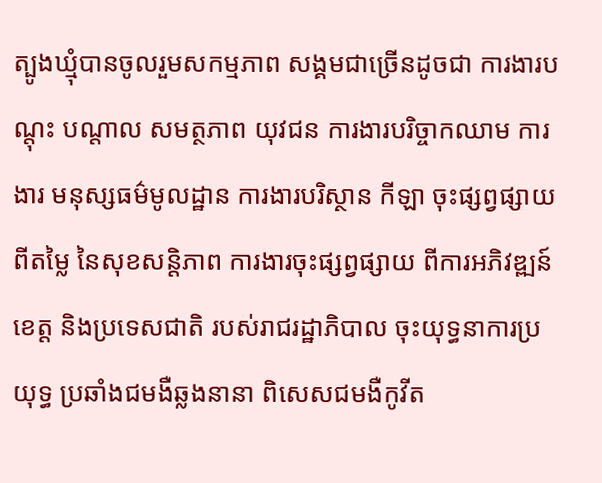ត្បូងឃ្មុំបានចូលរួមសកម្មភាព សង្គមជាច្រើនដូចជា ការងារបណ្តុះ បណ្តាល សមត្ថភាព យុវជន ការងារបរិច្ចាកឈាម ការងារ មនុស្សធម៌មូលដ្ឋាន ការងារបរិស្ថាន កីឡា ចុះផ្សព្វផ្សាយពីតម្លៃ នៃសុខសន្តិភាព ការងារចុះផ្សព្វផ្សាយ ពីការអភិវឌ្ឍន៍ខេត្ត និងប្រទេសជាតិ របស់រាជរដ្ឋាភិបាល ចុះយុទ្ធនាការប្រយុទ្ធ ប្រឆាំងជមងឺឆ្លងនានា ពិសេសជមងឺកូវីត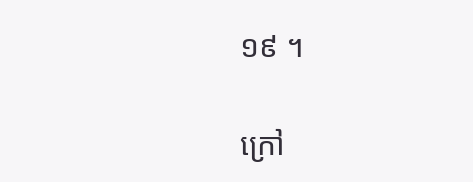១៩ ។

ក្រៅ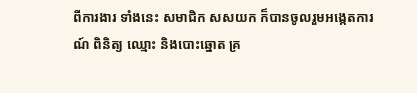ពីការងារ ទាំងនេះ សមាជិក សសយក ក៏បានចូលរួមអង្កេតការណ៍ ពិនិត្យ ឈ្មោះ និងបោះឆ្នោត គ្រ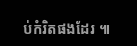ប់កំរិតផងដែរ ៕